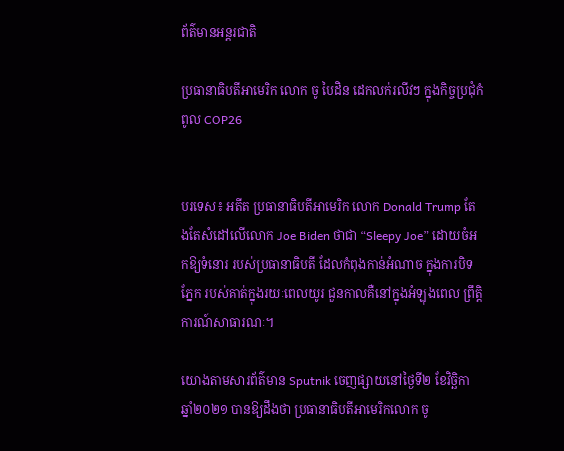ព័ត៌មានអន្តរជាតិ

ប្រធានាធិបតីអាមេរិក លោក ចូ បៃដិន ដេកលក់រលីវៗ ក្នុងកិច្ចប្រជុំកំពូល COP26


បរទេស៖ អតីត ប្រធានាធិបតីអាមេរិក លោក Donald Trump តែងតែសំដៅលើលោក Joe Biden ថាជា “Sleepy Joe” ដោយចំអកឱ្យទំនោរ របស់ប្រធានាធិបតី ដែលកំពុងកាន់អំណាច ក្នុងការបិទភ្នែក របស់គាត់ក្នុងរយៈពេលយូរ ជួនកាលគឺនៅក្នុងអំឡុងពេល ព្រឹត្តិការណ៍សាធារណៈ។

យោងតាមសារព័ត៌មាន Sputnik ចេញផ្សាយនៅថ្ងៃទី២ ខែវិច្ឆិកា ឆ្នាំ២០២១ បានឱ្យដឹងថា ប្រធានាធិបតីអាមេរិកលោក ចូ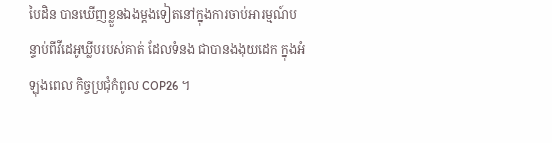បៃដិន បានឃើញខ្លួនឯងម្តងទៀតនៅក្នុងការចាប់អារម្មណ៍បន្ទាប់ពីវីដេអូឃ្លីបរបស់គាត់ ដែលទំនង ជាបានងងុយដេក ក្នុងអំឡុងពេល កិច្ចប្រជុំកំពូល COP26 ។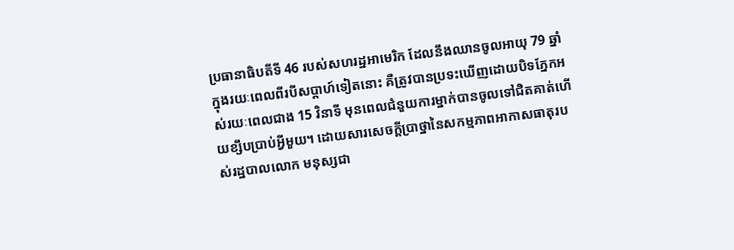ប្រធានាធិបតីទី 46 របស់សហរដ្ឋអាមេរិក ដែលនឹងឈានចូលអាយុ 79 ឆ្នាំ ក្នុងរយៈពេលពីរបីសប្តាហ៍ទៀតនោះ គឺត្រូវបានប្រទះឃើញដោយបិទភ្នែកអស់រយៈពេលជាង 15 វិនាទី មុនពេលជំនួយការម្នាក់បានចូលទៅជិតគាត់ហើយខ្សឹបប្រាប់អ្វីមួយ។ ដោយសារសេចក្តីប្រាថ្នានៃសកម្មភាពអាកាសធាតុរបស់រដ្ឋបាលលោក មនុស្សជា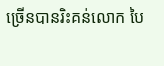ច្រើនបានរិះគន់លោក បៃ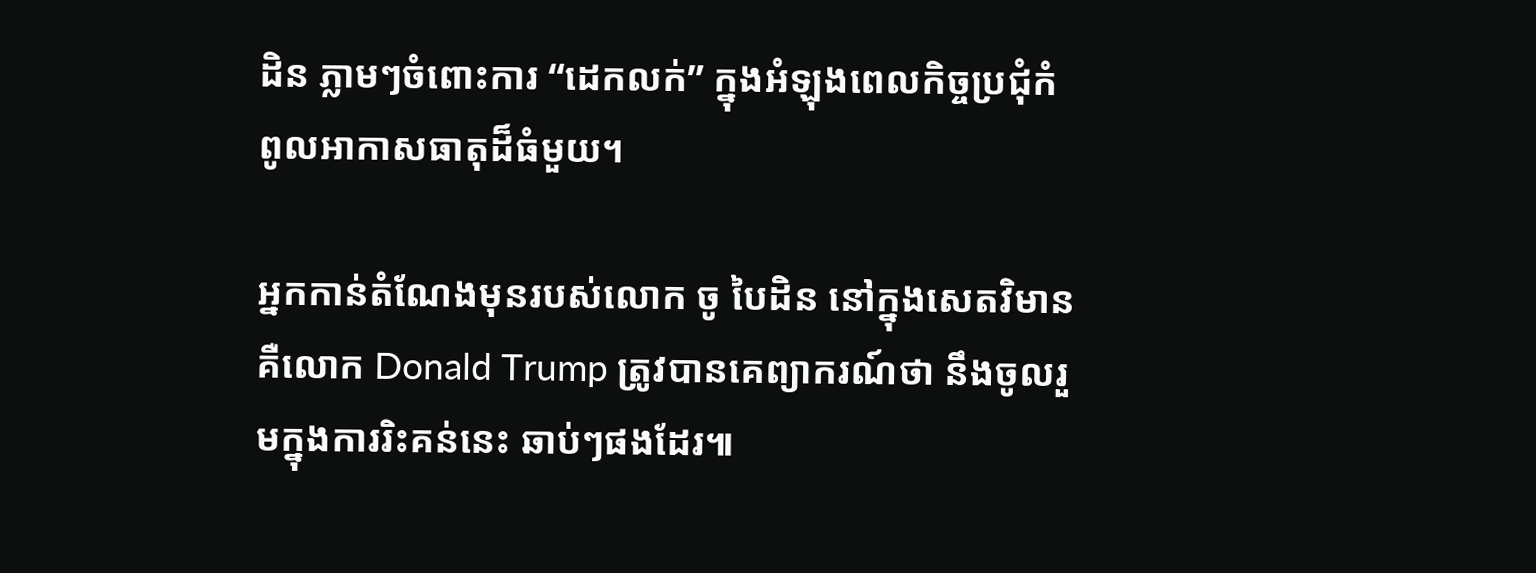ដិន ភ្លាមៗចំពោះការ “ដេកលក់” ក្នុងអំឡុងពេលកិច្ចប្រជុំកំពូលអាកាសធាតុដ៏ធំមួយ។

អ្នកកាន់តំណែងមុនរបស់លោក ចូ បៃដិន នៅក្នុងសេតវិមានគឺលោក Donald Trump ត្រូវបានគេព្យាករណ៍ថា នឹងចូលរួមក្នុងការរិះគន់នេះ ឆាប់ៗផងដែរ៕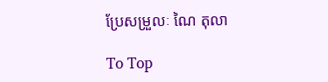ប្រែសម្រួលៈ ណៃ តុលា

To Top